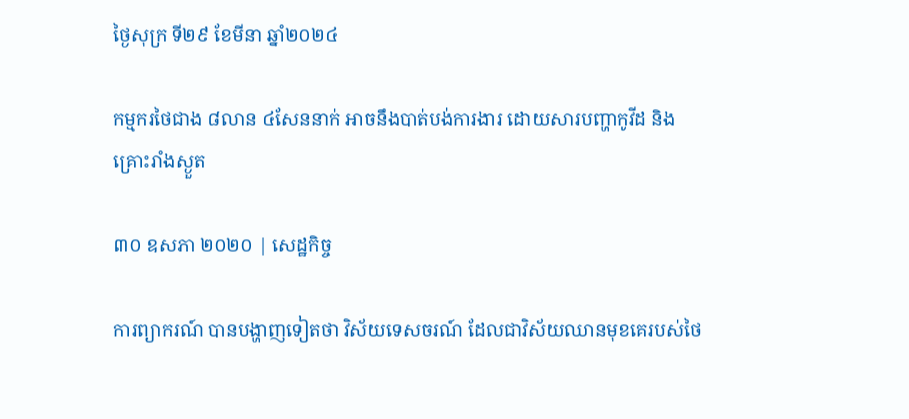ថ្ងៃសុក្រ ទី២៩ ខែមីនា ឆ្នាំ២០២៤

កម្មករថៃជាង ៨លាន ៤សែននាក់ អាចនឹងបាត់បង់ការងារ ដោយសារបញ្ហាកូវីដ និងគ្រោះរាំងស្ងួត

៣០ ឧសភា ២០២០ | សេដ្ឋកិច្ច

ការព្យាករណ៍ បានបង្ហាញទៀតថា វិស័យទេសចរណ៍ ដែលជាវិស័យឈានមុខគេរបស់ថៃ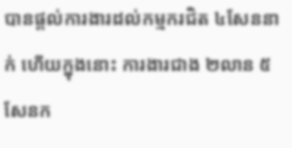បានផ្តល់ការងារដល់កម្មករជិត ៤សែននាក់ ហើយក្នុងនោះ ការងារជាង ២លាន ៥សែនក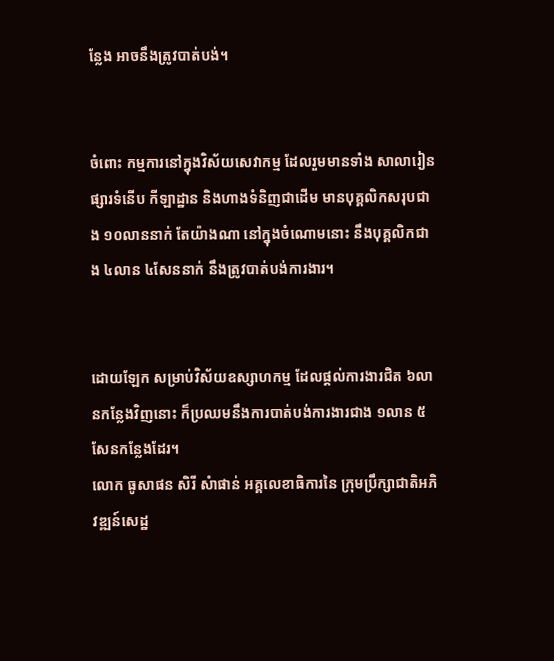ន្លែង អាចនឹងត្រូវបាត់បង់។


ចំពោះ កម្មការនៅក្នុងវិស័យសេវាកម្ម ដែលរួមមានទាំង សាលារៀន ផ្សារទំនើប កីឡាដ្ឋាន និងហាងទំនិញជាដើម មានបុគ្គលិកសរុបជាង ១០លាននាក់ តែយ៉ាងណា នៅក្នុងចំណោមនោះ នឹងបុគ្គលិកជាង ៤លាន ៤សែននាក់ នឹងត្រូវបាត់បង់ការងារ។


ដោយឡែក សម្រាប់វិស័យឧស្សាហកម្ម ដែលផ្តល់ការងារជិត ៦លានកន្លែងវិញនោះ ក៏ប្រឈមនឹងការបាត់បង់ការងារជាង ១លាន ៥សែនកន្លែងដែរ។
លោក ធូសាផន សិរី សំាផាន់ អគ្គលេខាធិការនៃ ក្រុមប្រឹក្សាជាតិអភិវឌ្ឍន៍សេដ្ឋ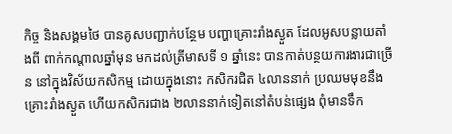កិច្ច និងសង្គមថៃ បានគូសបញ្ជាក់បន្ថែម បញ្ហាគ្រោះរាំងស្ងួត ដែលអូសបន្លាយតាំងពី ពាក់កណ្តាលឆ្នាំមុន មកដល់ត្រីមាសទី ១ ឆ្នាំនេះ បានកាត់បន្ថយការងារជាច្រើន នៅក្នុងវិស័យកសិកម្ម ដោយក្នុងនោះ កសិករជិត ៤លាននាក់ ប្រឈមមុខនឹងគ្រោះរាំងស្ងួត ហើយកសិករជាង ២លាននាក់ទៀតនៅតំបន់ផ្សេង ពុំមានទឹក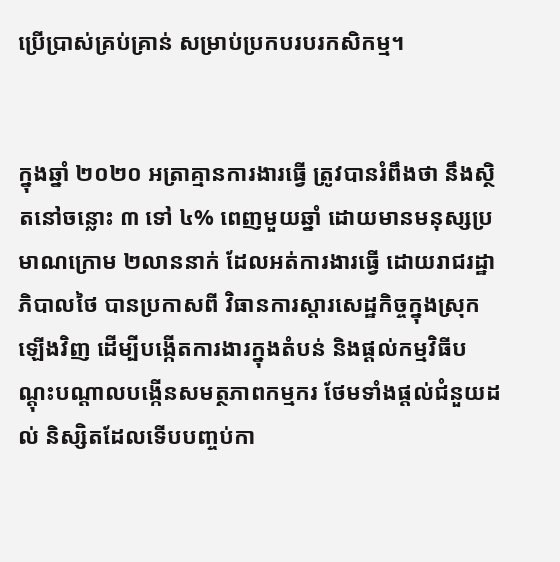ប្រើប្រាស់គ្រប់គ្រាន់ សម្រាប់ប្រកបរបរកសិកម្ម។


ក្នុងឆ្នាំ ២០២០ អត្រាគ្មានការងារធ្វើ ត្រូវបានរំពឹងថា នឹងស្ថិតនៅចន្លោះ ៣ ទៅ ៤% ពេញមួយឆ្នាំ ដោយមានមនុស្សប្រមាណក្រោម ២លាននាក់ ដែលអត់ការងារធ្វើ ដោយរាជរដ្ឋាភិបាលថៃ បានប្រកាសពី វិធានការស្តារសេដ្ឋកិច្ចក្នុងស្រុកឡើងវិញ ដើម្បីបង្កើតការងារក្នុងតំបន់ និងផ្តល់កម្មវិធីបណ្តុះបណ្តាលបង្កើនសមត្ថភាពកម្មករ ថែមទាំងផ្តល់ជំនួយដល់ និស្សិតដែលទើបបញ្ចប់កា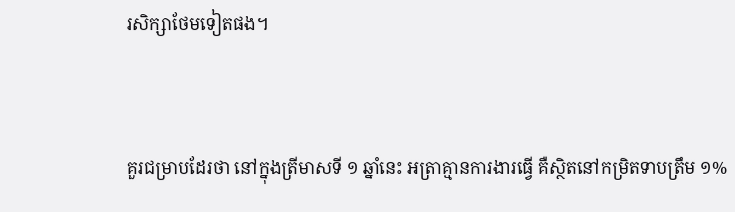រសិក្សាថែមទៀតផង។


គួរជម្រាបដែរថា នៅក្នុងត្រីមាសទី ១ ឆ្នាំនេះ អត្រាគ្មានការងារធ្វើ គឺស្ថិតនៅកម្រិតទាបត្រឹម ១%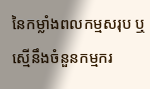នៃកម្លាំងពលកម្មសរុប ឬស្មើនឹងចំនួនកម្មករ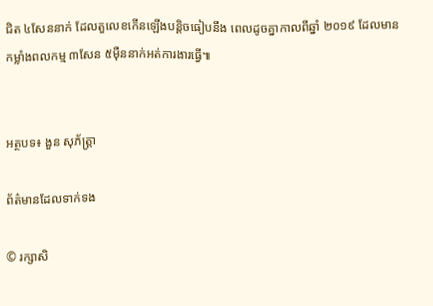ជិត ៤សែននាក់ ដែលតួលេខកើនឡើងបន្តិចធៀបនឹង ពេលដូចគ្នាកាលពីឆ្នាំ ២០១៩ ដែលមានកម្លាំងពលកម្ម ៣សែន ៥ម៉ឺននាក់អត់ការងារធ្វើ៕


អត្ថបទ៖ ងួន សុភ័ត្រ្តា

ព័ត៌មានដែលទាក់ទង

© រក្សាសិ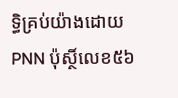ទ្ធិគ្រប់យ៉ាងដោយ PNN ប៉ុស្ថិ៍លេខ៥៦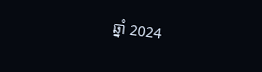ឆ្នាំ 2024